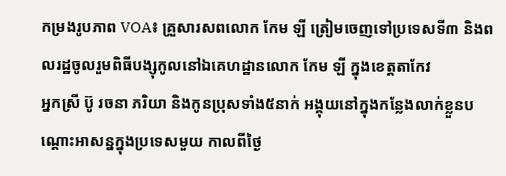កម្រងរូបភាព VOA៖ គ្រួសារសពលោក កែម ឡី ត្រៀមចេញទៅប្រទេសទី៣ និងពលរដ្ឋចូលរួមពិធីបង្សុកូលនៅឯគេហដ្ឋានលោក កែម ឡី ក្នុងខេត្តតាកែវ
អ្នកស្រី ប៊ូ រចនា ភរិយា និងកូនប្រុសទាំង៥នាក់ អង្គុយនៅក្នុងកន្លែងលាក់ខ្លួនបណ្តោះអាសន្នក្នុងប្រទេសមួយ កាលពីថ្ងៃ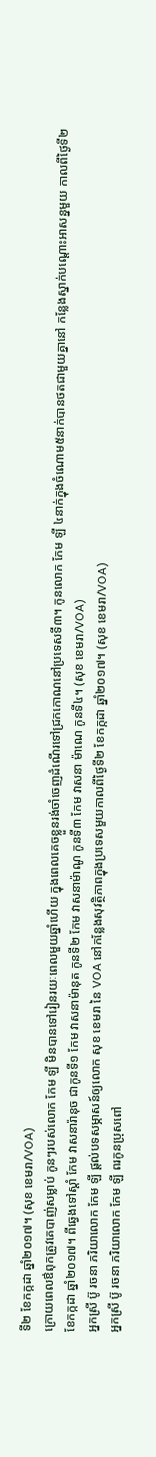ទី២ ខែកក្កដា ឆ្នាំ២០១៧។ (សុខ ខេមរា/VOA)
ក្រោយពេលឳពុកត្រូវគេបាញ់សម្លាប់ កូនៗរបស់លោក កែម ឡី មិនបានទៅរៀនរយៈពេលមួយឆ្នាំហើយ ក្នុងពេលគេចខ្លួនរង់ចាំចេញដំណើរទៅជ្រកកោណនៅប្រទេសទី៣។ កូនលោក កែម ឡី ៤នាក់ក្នុងចំណោម៥នាក់បានថតជាមួយគ្នានៅ កន្លែងស្នាក់បណ្តោះអាសន្នមួយ កាលពីថ្ងៃទី២ ខែកក្កដា ឆ្នាំ២០១៧។ ពីឆ្វេងទៅស្តាំ កែម វាសនារ៉ានុច ជាកូនទី១ កែម វាសនាម៉ានុត កូនទី២ កែម វាសនាម៉ាណូ កូនទី៣ កែម វាសនា ម៉ាណេ កូនទី៤។ (សុខ ខេមរា/VOA)
អ្នកស្រី ប៊ូ រចនា ភរិយាលោក កែម ឡី ផ្តល់បទសម្ភាសន៍ឲ្យលោក សុខ ខេមរា នៃ VOA នៅកន្លែងសុវត្ថិភាពក្នុងប្រទេសមួយកាលពីថ្ងៃទី២ ខែកក្កដា ឆ្នាំ២០១៧។ (សុខ ខេមរា/VOA)
អ្នកស្រី ប៊ូ រចនា ភរិយាលោក កែម ឡី ពរកូនប្រុសពៅ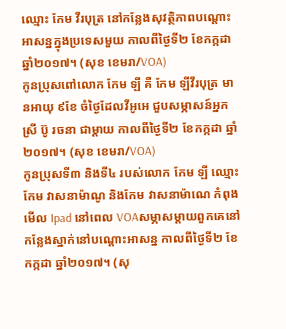ឈ្មោះ កែម វីរបុត្រ នៅកន្លែងសុវត្ថិភាពបណ្តោះអាសន្នក្នុងប្រទេសមួយ កាលពីថ្ងៃទី២ ខែកក្កដា ឆ្នាំ២០១៧។ (សុខ ខេមរា/VOA)
កូនប្រុសពៅលោក កែម ឡី គឺ កែម ឡីវីរបុត្រ មានអាយុ ៩ខែ ចំថ្ងៃដែលវីអូអេ ជួបសម្ភាសន៍អ្នកស្រី ប៊ូ រចនា ជាម្តាយ កាលពីថ្ងៃទី២ ខែកក្កដា ឆ្នាំ២០១៧។ (សុខ ខេមរា/VOA)
កូនប្រុសទី៣ និងទី៤ របស់លោក កែម ឡី ឈ្មោះកែម វាសនាម៉ាណូ និងកែម វាសនាម៉ាណេ កំពុងមើល Ipad នៅពេល VOAសម្ភាសម្តាយពួកគេនៅកន្លែងស្នាក់នៅបណ្តោះអាសន្ន កាលពីថ្ងៃទី២ ខែកក្កដា ឆ្នាំ២០១៧។ (សុ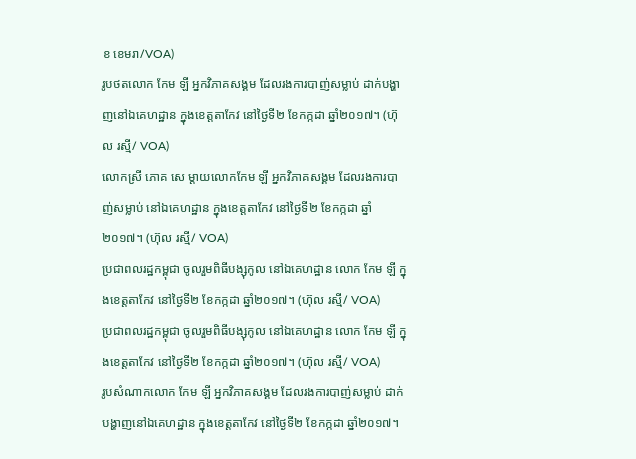ខ ខេមរា/VOA)
រូបថតលោក កែម ឡី អ្នកវិភាគសង្គម ដែលរងការបាញ់សម្លាប់ ដាក់បង្ហាញនៅឯគេហដ្ឋាន ក្នុងខេត្តតាកែវ នៅថ្ងៃទី២ ខែកក្កដា ឆ្នាំ២០១៧។ (ហ៊ុល រស្មី/ VOA)
លោកស្រី ភោគ សេ ម្តាយលោកកែម ឡី អ្នកវិភាគសង្គម ដែលរងការបាញ់សម្លាប់ នៅឯគេហដ្ឋាន ក្នុងខេត្តតាកែវ នៅថ្ងៃទី២ ខែកក្កដា ឆ្នាំ២០១៧។ (ហ៊ុល រស្មី/ VOA)
ប្រជាពលរដ្ឋកម្ពុជា ចូលរួមពិធីបង្សុកូល នៅឯគេហដ្ឋាន លោក កែម ឡី ក្នុងខេត្តតាកែវ នៅថ្ងៃទី២ ខែកក្កដា ឆ្នាំ២០១៧។ (ហ៊ុល រស្មី/ VOA)
ប្រជាពលរដ្ឋកម្ពុជា ចូលរួមពិធីបង្សុកូល នៅឯគេហដ្ឋាន លោក កែម ឡី ក្នុងខេត្តតាកែវ នៅថ្ងៃទី២ ខែកក្កដា ឆ្នាំ២០១៧។ (ហ៊ុល រស្មី/ VOA)
រូបសំណាកលោក កែម ឡី អ្នកវិភាគសង្គម ដែលរងការបាញ់សម្លាប់ ដាក់បង្ហាញនៅឯគេហដ្ឋាន ក្នុងខេត្តតាកែវ នៅថ្ងៃទី២ ខែកក្កដា ឆ្នាំ២០១៧។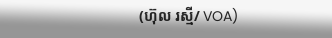(ហ៊ុល រស្មី/ VOA)